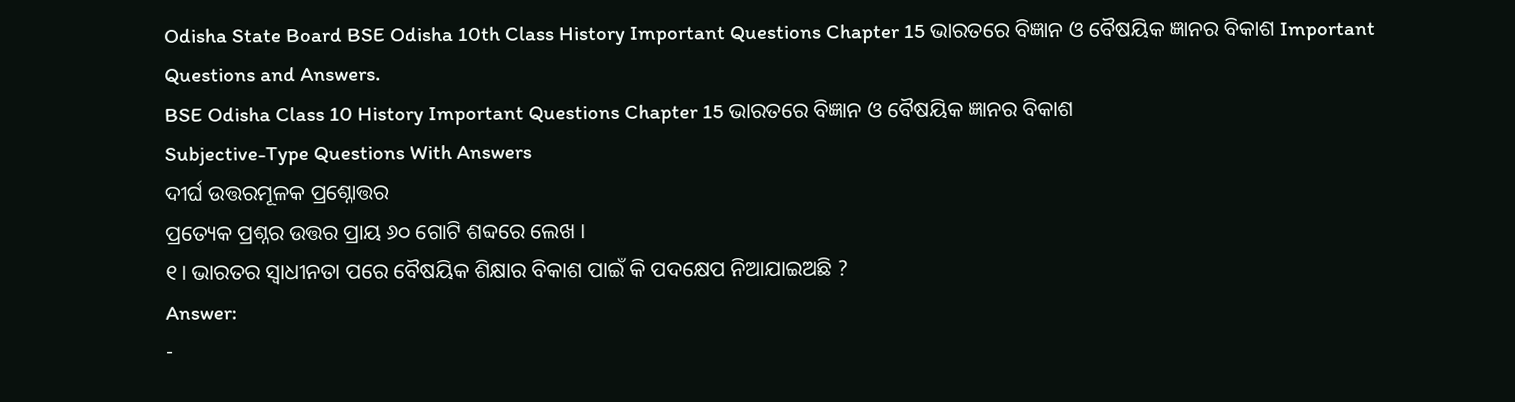Odisha State Board BSE Odisha 10th Class History Important Questions Chapter 15 ଭାରତରେ ବିଜ୍ଞାନ ଓ ବୈଷୟିକ ଜ୍ଞାନର ବିକାଶ Important Questions and Answers.
BSE Odisha Class 10 History Important Questions Chapter 15 ଭାରତରେ ବିଜ୍ଞାନ ଓ ବୈଷୟିକ ଜ୍ଞାନର ବିକାଶ
Subjective-Type Questions With Answers
ଦୀର୍ଘ ଉତ୍ତରମୂଳକ ପ୍ରଶ୍ନୋତ୍ତର
ପ୍ରତ୍ୟେକ ପ୍ରଶ୍ନର ଉତ୍ତର ପ୍ରାୟ ୬୦ ଗୋଟି ଶବ୍ଦରେ ଲେଖ ।
୧। ଭାରତର ସ୍ଵାଧୀନତା ପରେ ବୈଷୟିକ ଶିକ୍ଷାର ବିକାଶ ପାଇଁ କି ପଦକ୍ଷେପ ନିଆଯାଇଅଛି ?
Answer:
-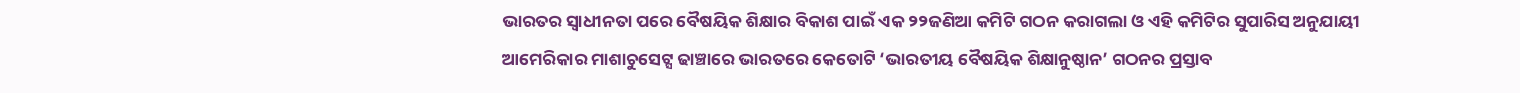ଭାରତର ସ୍ଵାଧୀନତା ପରେ ବୈଷୟିକ ଶିକ୍ଷାର ବିକାଶ ପାଇଁ ଏକ ୨୨ଜଣିଆ କମିଟି ଗଠନ କରାଗଲା ଓ ଏହି କମିଟିର ସୁପାରିସ ଅନୁଯାୟୀ ଆମେରିକାର ମାଶାଚୁସେଟ୍ସ ଢାଞ୍ଚାରେ ଭାରତରେ କେତୋଟି ‘ଭାରତୀୟ ବୈଷୟିକ ଶିକ୍ଷାନୁଷ୍ଠାନ’ ଗଠନର ପ୍ରସ୍ତାବ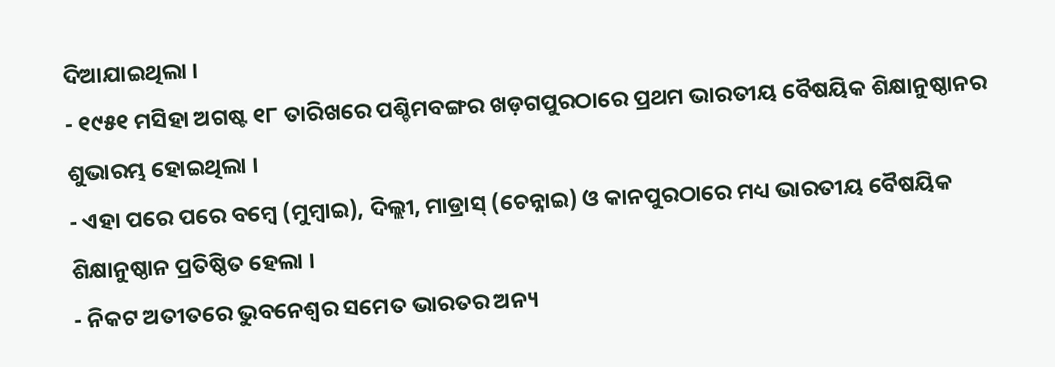ଦିଆଯାଇଥିଲା ।
- ୧୯୫୧ ମସିହା ଅଗଷ୍ଟ ୧୮ ତାରିଖରେ ପଶ୍ଚିମବଙ୍ଗର ଖଡ଼ଗପୁରଠାରେ ପ୍ରଥମ ଭାରତୀୟ ବୈଷୟିକ ଶିକ୍ଷାନୁଷ୍ଠାନର ଶୁଭାରମ୍ଭ ହୋଇଥିଲା ।
- ଏହା ପରେ ପରେ ବମ୍ବେ (ମୁମ୍ବାଇ), ଦିଲ୍ଲୀ, ମାଡ୍ରାସ୍ (ଚେନ୍ନାଇ) ଓ କାନପୁରଠାରେ ମଧ୍ୟ ଭାରତୀୟ ବୈଷୟିକ ଶିକ୍ଷାନୁଷ୍ଠାନ ପ୍ରତିଷ୍ଠିତ ହେଲା ।
- ନିକଟ ଅତୀତରେ ଭୁବନେଶ୍ଵର ସମେତ ଭାରତର ଅନ୍ୟ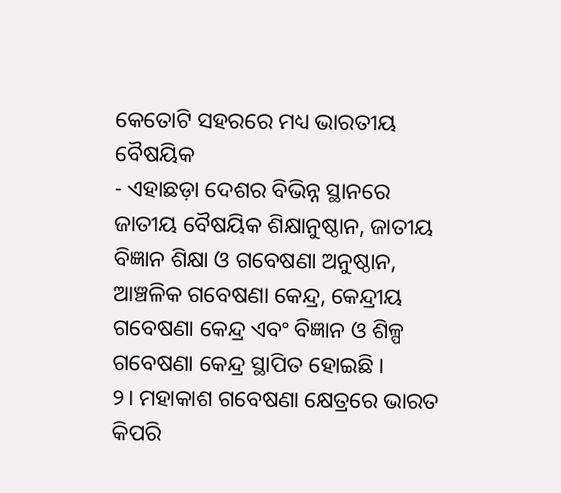କେତୋଟି ସହରରେ ମଧ୍ୟ ଭାରତୀୟ ବୈଷୟିକ
- ଏହାଛଡ଼ା ଦେଶର ବିଭିନ୍ନ ସ୍ଥାନରେ ଜାତୀୟ ବୈଷୟିକ ଶିକ୍ଷାନୁଷ୍ଠାନ, ଜାତୀୟ ବିଜ୍ଞାନ ଶିକ୍ଷା ଓ ଗବେଷଣା ଅନୁଷ୍ଠାନ, ଆଞ୍ଚଳିକ ଗବେଷଣା କେନ୍ଦ୍ର, କେନ୍ଦ୍ରୀୟ ଗବେଷଣା କେନ୍ଦ୍ର ଏବଂ ବିଜ୍ଞାନ ଓ ଶିଳ୍ପ ଗବେଷଣା କେନ୍ଦ୍ର ସ୍ଥାପିତ ହୋଇଛି ।
୨। ମହାକାଶ ଗବେଷଣା କ୍ଷେତ୍ରରେ ଭାରତ କିପରି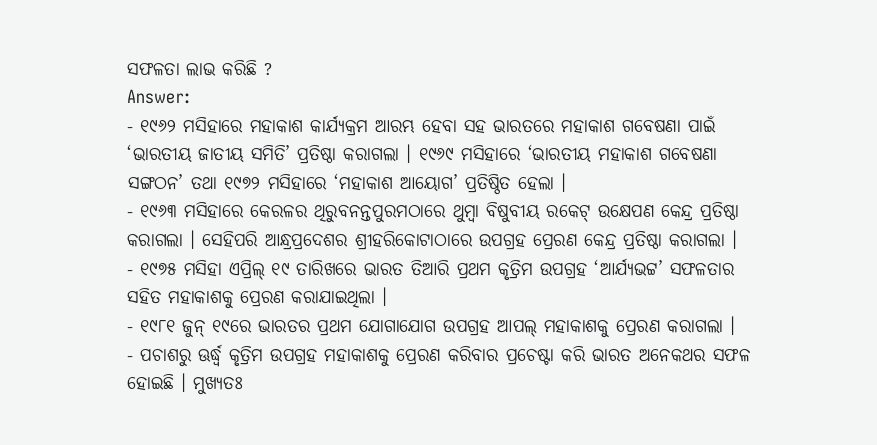ସଫଳତା ଲାଭ କରିଛି ?
Answer:
- ୧୯୬୨ ମସିହାରେ ମହାକାଶ କାର୍ଯ୍ୟକ୍ରମ ଆରମ୍ଭ ହେବା ସହ ଭାରତରେ ମହାକାଶ ଗବେଷଣା ପାଇଁ ‘ଭାରତୀୟ ଜାତୀୟ ସମିତି’ ପ୍ରତିଷ୍ଠା କରାଗଲା । ୧୯୬୯ ମସିହାରେ ‘ଭାରତୀୟ ମହାକାଶ ଗବେଷଣା ସଙ୍ଗଠନ’ ତଥା ୧୯୭୨ ମସିହାରେ ‘ମହାକାଶ ଆୟୋଗ’ ପ୍ରତିଷ୍ଠିତ ହେଲା ।
- ୧୯୬୩ ମସିହାରେ କେରଳର ଥିରୁବନନ୍ତପୁରମଠାରେ ଥୁମ୍ବା ବିଷୁବୀୟ ରକେଟ୍ ଉକ୍ଷେପଣ କେନ୍ଦ୍ର ପ୍ରତିଷ୍ଠା କରାଗଲା । ସେହିପରି ଆନ୍ଧ୍ରପ୍ରଦେଶର ଶ୍ରୀହରିକୋଟାଠାରେ ଉପଗ୍ରହ ପ୍ରେରଣ କେନ୍ଦ୍ର ପ୍ରତିଷ୍ଠା କରାଗଲା ।
- ୧୯୭୫ ମସିହା ଏପ୍ରିଲ୍ ୧୯ ତାରିଖରେ ଭାରତ ତିଆରି ପ୍ରଥମ କୃତ୍ରିମ ଉପଗ୍ରହ ‘ଆର୍ଯ୍ୟଭଟ୍ଟ’ ସଫଳତାର ସହିତ ମହାକାଶକୁ ପ୍ରେରଣ କରାଯାଇଥିଲା ।
- ୧୯୮୧ ଜୁନ୍ ୧୯ରେ ଭାରତର ପ୍ରଥମ ଯୋଗାଯୋଗ ଉପଗ୍ରହ ଆପଲ୍ ମହାକାଶକୁ ପ୍ରେରଣ କରାଗଲା ।
- ପଚାଶରୁ ଊର୍ଦ୍ଧ୍ବ କୃତ୍ରିମ ଉପଗ୍ରହ ମହାକାଶକୁ ପ୍ରେରଣ କରିବାର ପ୍ରଚେଷ୍ଟା କରି ଭାରତ ଅନେକଥର ସଫଳ ହୋଇଛି । ମୁଖ୍ୟତଃ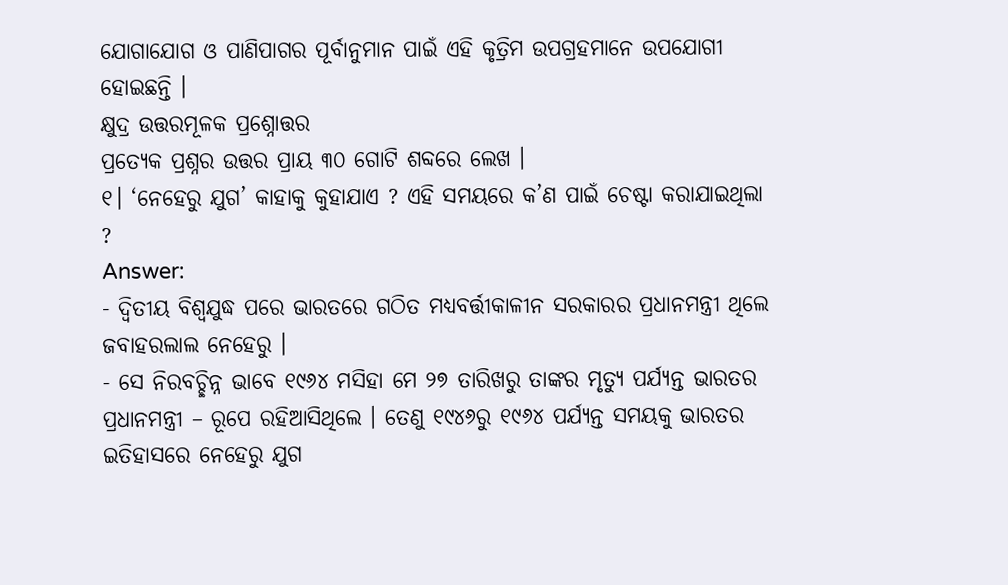ଯୋଗାଯୋଗ ଓ ପାଣିପାଗର ପୂର୍ବାନୁମାନ ପାଇଁ ଏହି କୃତ୍ରିମ ଉପଗ୍ରହମାନେ ଉପଯୋଗୀ ହୋଇଛନ୍ତି ।
କ୍ଷୁଦ୍ର ଉତ୍ତରମୂଳକ ପ୍ରଶ୍ନୋତ୍ତର
ପ୍ରତ୍ୟେକ ପ୍ରଶ୍ନର ଉତ୍ତର ପ୍ରାୟ ୩୦ ଗୋଟି ଶବ୍ଦରେ ଲେଖ ।
୧। ‘ନେହେରୁ ଯୁଗ’ କାହାକୁ କୁହାଯାଏ ? ଏହି ସମୟରେ କ’ଣ ପାଇଁ ଚେଷ୍ଟା କରାଯାଇଥିଲା ?
Answer:
- ଦ୍ବିତୀୟ ବିଶ୍ଵଯୁଦ୍ଧ ପରେ ଭାରତରେ ଗଠିତ ମଧ୍ୟବର୍ତ୍ତୀକାଳୀନ ସରକାରର ପ୍ରଧାନମନ୍ତ୍ରୀ ଥିଲେ ଜବାହରଲାଲ ନେହେରୁ ।
- ସେ ନିରବଚ୍ଛିନ୍ନ ଭାବେ ୧୯୬୪ ମସିହା ମେ ୨୭ ତାରିଖରୁ ତାଙ୍କର ମୃତ୍ୟୁ ପର୍ଯ୍ୟନ୍ତ ଭାରତର ପ୍ରଧାନମନ୍ତ୍ରୀ – ରୂପେ ରହିଆସିଥିଲେ । ତେଣୁ ୧୯୪୬ରୁ ୧୯୬୪ ପର୍ଯ୍ୟନ୍ତ ସମୟକୁ ଭାରତର ଇତିହାସରେ ନେହେରୁ ଯୁଗ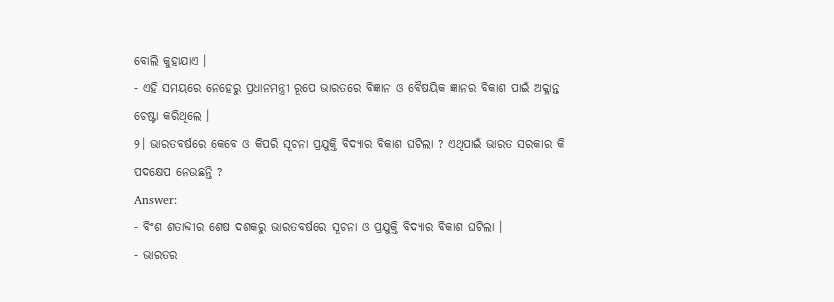ବୋଲି କୁହାଯାଏ ।
- ଏହି ସମୟରେ ନେହେରୁ ପ୍ରଧାନମନ୍ତ୍ରୀ ରୂପେ ଭାରତରେ ବିଜ୍ଞାନ ଓ ବୈଷୟିକ ଜ୍ଞାନର ବିକାଶ ପାଇଁ ଅକ୍ଳାନ୍ତ ଚେଷ୍ଟା କରିଥିଲେ ।
୨। ଭାରତବର୍ଷରେ କେବେ ଓ କିପରି ସୂଚନା ପ୍ରଯୁକ୍ତି ବିଦ୍ୟାର ବିକାଶ ଘଟିଲା ? ଏଥିପାଇଁ ଭାରତ ସରକାର କି ପଦକ୍ଷେପ ନେଉଛନ୍ତି ?
Answer:
- ବିଂଶ ଶତାବ୍ଦୀର ଶେଷ ଦଶକରୁ ଭାରତବର୍ଷରେ ସୂଚନା ଓ ପ୍ରଯୁକ୍ତି ବିଦ୍ୟାର ବିକାଶ ଘଟିଲା ।
- ଭାରତର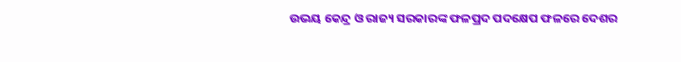ଉଭୟ କେନ୍ଦ୍ର ଓ ରାଜ୍ୟ ସରକାରଙ୍କ ଫଳପ୍ରଦ ପଦକ୍ଷେପ ଫଳରେ ଦେଶର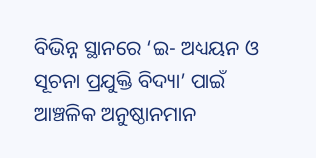ବିଭିନ୍ନ ସ୍ଥାନରେ ‘ଇ- ଅଧ୍ୟୟନ ଓ ସୂଚନା ପ୍ରଯୁକ୍ତି ବିଦ୍ୟା’ ପାଇଁ ଆଞ୍ଚଳିକ ଅନୁଷ୍ଠାନମାନ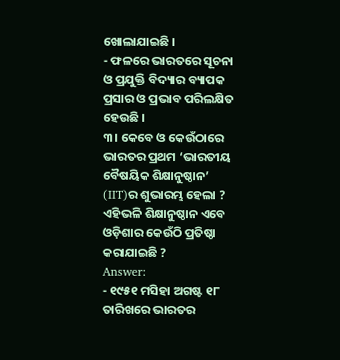ଖୋଲାଯାଇଛି ।
- ଫଳରେ ଭାରତରେ ସୂଚନା ଓ ପ୍ରଯୁକ୍ତି ବିଦ୍ୟାର ବ୍ୟାପକ ପ୍ରସାର ଓ ପ୍ରଭାବ ପରିଲକ୍ଷିତ ହେଉଛି ।
୩। କେବେ ଓ କେଉଁଠାରେ ଭାରତର ପ୍ରଥମ ‘ଭାରତୀୟ ବୈଷୟିକ ଶିକ୍ଷାନୁଷ୍ଠାନ’ (IIT)ର ଶୁଭାରମ୍ଭ ହେଲା ? ଏହିଭଳି ଶିକ୍ଷାନୁଷ୍ଠାନ ଏବେ ଓଡ଼ିଶାର କେଉଁଠି ପ୍ରତିଷ୍ଠା କରାଯାଇଛି ?
Answer:
- ୧୯୫୧ ମସିହା ଅଗଷ୍ଟ ୧୮ ତାରିଖରେ ଭାରତର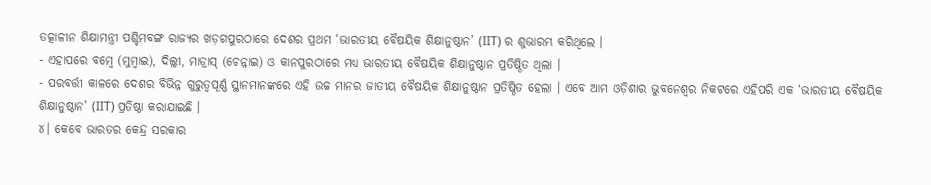ତତ୍କାଳୀନ ଶିକ୍ଷାମନ୍ତ୍ରୀ ପଶ୍ଚିମବଙ୍ଗ ରାଜ୍ୟର ଖଡ଼ଗପୁରଠାରେ ଦେଶର ପ୍ରଥମ ‘ଭାରତୀୟ ବୈଷୟିକ ଶିକ୍ଷାନୁଷ୍ଠାନ’ (IIT) ର ଶୁଭାରମ୍ଭ କରିଥିଲେ ।
- ଏହାପରେ ବମ୍ବେ (ମୁମ୍ବାଇ), ଦିଲ୍ଲୀ, ମାଡ୍ରାସ୍ (ଚେନ୍ନାଇ) ଓ କାନପୁରଠାରେ ମଧ୍ୟ ଭାରତୀୟ ବୈଷୟିକ ଶିକ୍ଷାନୁଷ୍ଠାନ ପ୍ରତିଷ୍ଠିତ ଥିଲା ।
- ପରବର୍ତ୍ତୀ କାଳରେ ଦେଶର ବିଭିନ୍ନ ଗୁରୁତ୍ଵପୂର୍ଣ୍ଣ ସ୍ଥାନମାନଙ୍କରେ ଏହି ଉଚ୍ଚ ମାନର ଜାତୀୟ ବୈଷୟିକ ଶିକ୍ଷାନୁଷ୍ଠାନ ପ୍ରତିଷ୍ଠିତ ହେଲା । ଏବେ ଆମ ଓଡ଼ିଶାର ଭୁବନେଶ୍ଵର ନିକଟରେ ଏହିପରି ଏକ ‘ଭାରତୀୟ ବୈଷୟିକ ଶିକ୍ଷାନୁଷ୍ଠାନ’ (IIT) ପ୍ରତିଷ୍ଠା କରାଯାଇଛି ।
୪। କେବେ ଭାରତର କେନ୍ଦ୍ର ସରକାର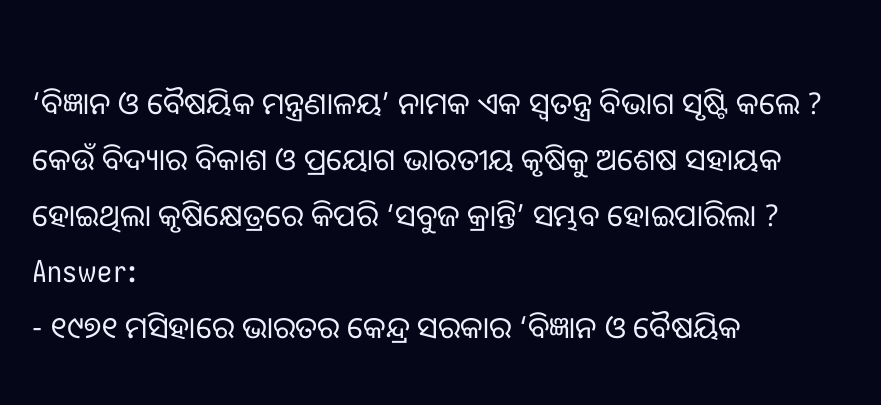‘ବିଜ୍ଞାନ ଓ ବୈଷୟିକ ମନ୍ତ୍ରଣାଳୟ’ ନାମକ ଏକ ସ୍ଵତନ୍ତ୍ର ବିଭାଗ ସୃଷ୍ଟି କଲେ ? କେଉଁ ବିଦ୍ୟାର ବିକାଶ ଓ ପ୍ରୟୋଗ ଭାରତୀୟ କୃଷିକୁ ଅଶେଷ ସହାୟକ ହୋଇଥିଲା କୃଷିକ୍ଷେତ୍ରରେ କିପରି ‘ସବୁଜ କ୍ରାନ୍ତି’ ସମ୍ଭବ ହୋଇପାରିଲା ?
Answer:
- ୧୯୭୧ ମସିହାରେ ଭାରତର କେନ୍ଦ୍ର ସରକାର ‘ବିଜ୍ଞାନ ଓ ବୈଷୟିକ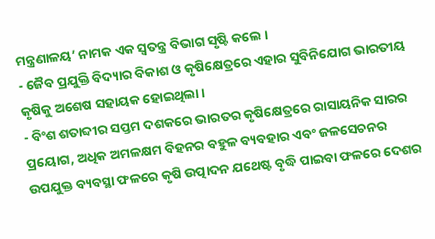ମନ୍ତ୍ରଣାଳୟ’ ନାମକ ଏକ ସ୍ଵତନ୍ତ୍ର ବିଭାଗ ସୃଷ୍ଟି କଲେ ।
- ଜୈବ ପ୍ରଯୁକ୍ତି ବିଦ୍ୟାର ବିକାଶ ଓ କୃଷିକ୍ଷେତ୍ରରେ ଏହାର ସୁବିନିଯୋଗ ଭାରତୀୟ କୃଷିକୁ ଅଶେଷ ସହାୟକ ହୋଇଥିଲା ।
- ବିଂଶ ଶତାବ୍ଦୀର ସପ୍ତମ ଦଶକରେ ଭାରତର କୃଷିକ୍ଷେତ୍ରରେ ରାସାୟନିକ ସାରର ପ୍ରୟୋଗ, ଅଧିକ ଅମଳକ୍ଷମ ବିହନର ବହୁଳ ବ୍ୟବହାର ଏବଂ ଜଳସେଚନର ଉପଯୁକ୍ତ ବ୍ୟବସ୍ଥା ଫଳରେ କୃଷି ଉତ୍ପାଦନ ଯଥେଷ୍ଟ ବୃଦ୍ଧି ପାଇବା ଫଳରେ ଦେଶର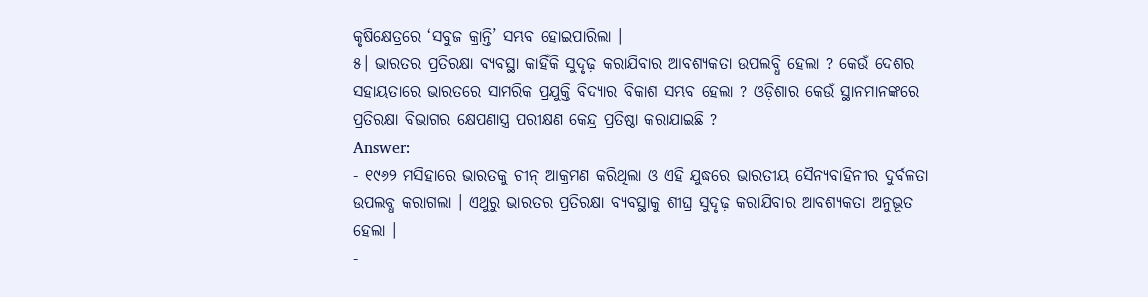କୃଷିକ୍ଷେତ୍ରରେ ‘ସବୁଜ କ୍ରାନ୍ତି’ ସମ୍ଭବ ହୋଇପାରିଲା ।
୫। ଭାରତର ପ୍ରତିରକ୍ଷା ବ୍ୟବସ୍ଥା କାହିଁକି ସୁଦୃଢ଼ କରାଯିବାର ଆବଶ୍ୟକତା ଉପଲବ୍ଧି ହେଲା ? କେଉଁ ଦେଶର ସହାୟତାରେ ଭାରତରେ ସାମରିକ ପ୍ରଯୁକ୍ତି ବିଦ୍ୟାର ବିକାଶ ସମ୍ଭବ ହେଲା ? ଓଡ଼ିଶାର କେଉଁ ସ୍ଥାନମାନଙ୍କରେ ପ୍ରତିରକ୍ଷା ବିଭାଗର କ୍ଷେପଣାସ୍ତ୍ର ପରୀକ୍ଷଣ କେନ୍ଦ୍ର ପ୍ରତିଷ୍ଠା କରାଯାଇଛି ?
Answer:
- ୧୯୬୨ ମସିହାରେ ଭାରତକୁ ଚୀନ୍ ଆକ୍ରମଣ କରିଥିଲା ଓ ଏହି ଯୁଦ୍ଧରେ ଭାରତୀୟ ସୈନ୍ୟବାହିନୀର ଦୁର୍ବଳତା ଉପଲବ୍ଧ କରାଗଲା । ଏଥୁରୁ ଭାରତର ପ୍ରତିରକ୍ଷା ବ୍ୟବସ୍ଥାକୁ ଶୀଘ୍ର ସୁଦୃଢ଼ କରାଯିବାର ଆବଶ୍ୟକତା ଅନୁଭୂତ ହେଲା ।
-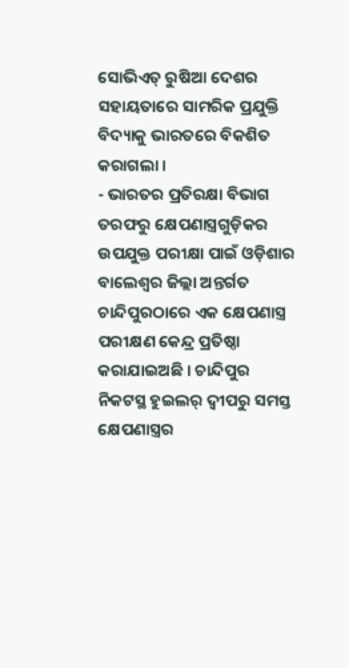ସୋଭିଏତ୍ ରୁଷିଆ ଦେଶର ସହାୟତାରେ ସାମରିକ ପ୍ରଯୁକ୍ତି ବିଦ୍ୟାକୁ ଭାରତରେ ବିକଶିତ କରାଗଲା ।
- ଭାରତର ପ୍ରତିରକ୍ଷା ବିଭାଗ ତରଫରୁ କ୍ଷେପଣାସ୍ତ୍ରଗୁଡ଼ିକର ଉପଯୁକ୍ତ ପରୀକ୍ଷା ପାଇଁ ଓଡ଼ିଶାର ବାଲେଶ୍ଵର ଜିଲ୍ଲା ଅନ୍ତର୍ଗତ ଚାନ୍ଦିପୁରଠାରେ ଏକ କ୍ଷେପଣାସ୍ତ୍ର ପରୀକ୍ଷଣ କେନ୍ଦ୍ର ପ୍ରତିଷ୍ଠା କରାଯାଇଅଛି । ଚାନ୍ଦିପୁର ନିକଟସ୍ଥ ହୁଇଲର୍ ଦ୍ବୀପରୁ ସମସ୍ତ କ୍ଷେପଣାସ୍ତ୍ରର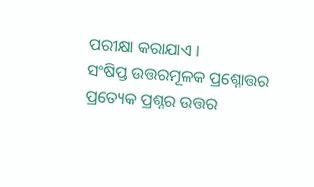ପରୀକ୍ଷା କରାଯାଏ ।
ସଂଷିପ୍ତ ଉତ୍ତରମୂଳକ ପ୍ରଶ୍ନୋତ୍ତର
ପ୍ରତ୍ୟେକ ପ୍ରଶ୍ନର ଉତ୍ତର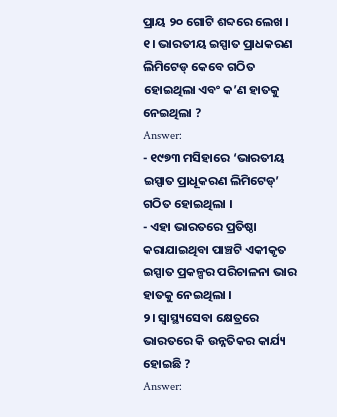ପ୍ରାୟ ୨୦ ଗୋଟି ଶବ୍ଦରେ ଲେଖ ।
୧। ଭାରତୀୟ ଇସ୍ପାତ ପ୍ରାଧକରଣ ଲିମିଟେଡ୍ କେବେ ଗଠିତ ହୋଇଥିଲା ଏବଂ କ’ଣ ହାତକୁ ନେଇଥିଲା ?
Answer:
- ୧୯୭୩ ମସିହାରେ ‘ଭାରତୀୟ ଇସ୍ପାତ ପ୍ରାଧୂକରଣ ଲିମିଟେଡ୍’ ଗଠିତ ହୋଇଥିଲା ।
- ଏହା ଭାରତରେ ପ୍ରତିଷ୍ଠା କରାଯାଇଥିବା ପାଞ୍ଚଟି ଏକୀକୃତ ଇସ୍ପାତ ପ୍ରକଳ୍ପର ପରିଚାଳନା ଭାର ହାତକୁ ନେଇଥିଲା ।
୨। ସ୍ଵାସ୍ଥ୍ୟସେବା କ୍ଷେତ୍ରରେ ଭାରତରେ କି ଉନ୍ନତିକର କାର୍ଯ୍ୟ ହୋଇଛି ?
Answer: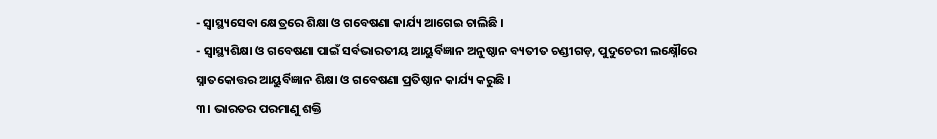- ସ୍ଵାସ୍ଥ୍ୟସେବା କ୍ଷେତ୍ରରେ ଶିକ୍ଷା ଓ ଗବେଷଣା କାର୍ଯ୍ୟ ଆଗେଇ ଚାଲିଛି ।
- ସ୍ଵାସ୍ଥ୍ୟଶିକ୍ଷା ଓ ଗବେଷଣା ପାଇଁ ସର୍ବଭାରତୀୟ ଆୟୁର୍ବିଜ୍ଞାନ ଅନୁଷ୍ଠାନ ବ୍ୟତୀତ ଚଣ୍ଡୀଗଡ଼, ପୁଦୁଚେରୀ ଲକ୍ଷ୍ନୌରେ ସ୍ନାତକୋତ୍ତର ଆୟୁର୍ବିଜ୍ଞାନ ଶିକ୍ଷା ଓ ଗବେଷଣା ପ୍ରତିଷ୍ଠାନ କାର୍ଯ୍ୟ କରୁଛି ।
୩। ଭାରତର ପରମାଣୁ ଶକ୍ତି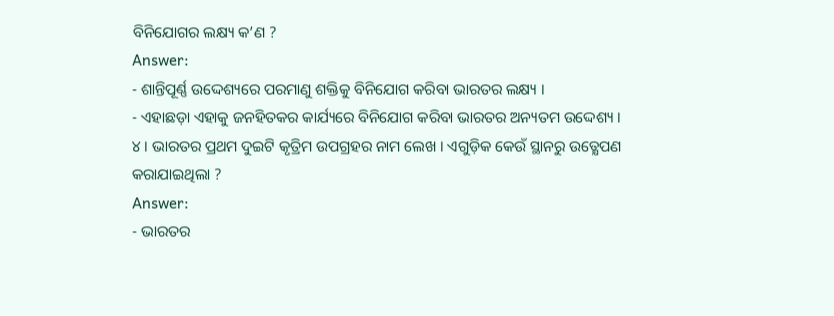ବିନିଯୋଗର ଲକ୍ଷ୍ୟ କ’ଣ ?
Answer:
- ଶାନ୍ତିପୂର୍ଣ୍ଣ ଉଦ୍ଦେଶ୍ୟରେ ପରମାଣୁ ଶକ୍ତିକୁ ବିନିଯୋଗ କରିବା ଭାରତର ଲକ୍ଷ୍ୟ ।
- ଏହାଛଡ଼ା ଏହାକୁ ଜନହିତକର କାର୍ଯ୍ୟରେ ବିନିଯୋଗ କରିବା ଭାରତର ଅନ୍ୟତମ ଉଦ୍ଦେଶ୍ୟ ।
୪। ଭାରତର ପ୍ରଥମ ଦୁଇଟି କୃତ୍ରିମ ଉପଗ୍ରହର ନାମ ଲେଖ । ଏଗୁଡ଼ିକ କେଉଁ ସ୍ଥାନରୁ ଉତ୍କ୍ଷେପଣ କରାଯାଇଥିଲା ?
Answer:
- ଭାରତର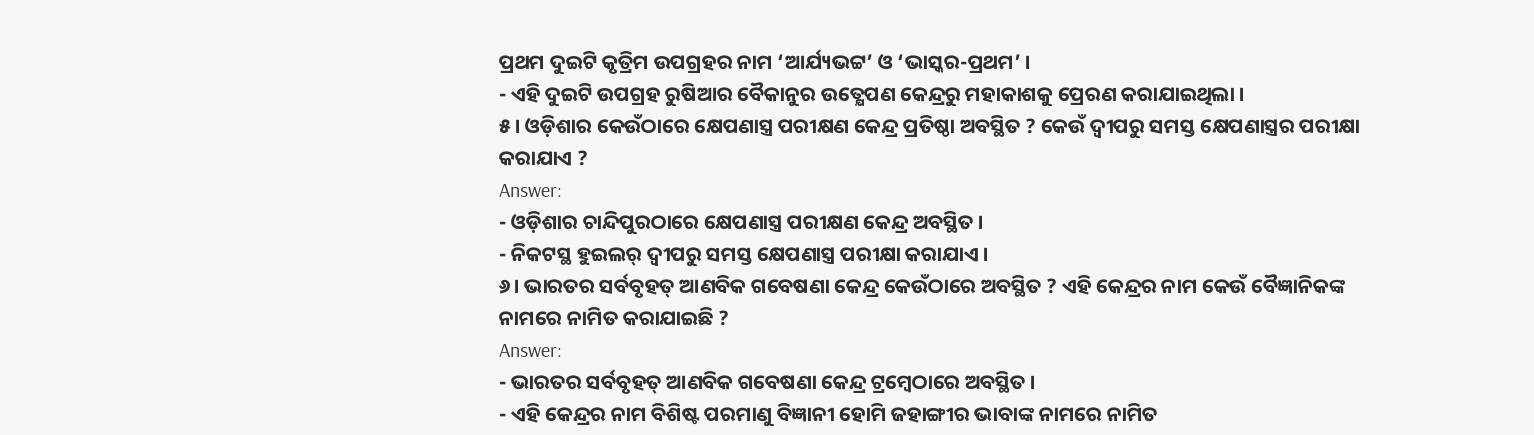ପ୍ରଥମ ଦୁଇଟି କୃତ୍ରିମ ଉପଗ୍ରହର ନାମ ‘ଆର୍ଯ୍ୟଭଟ୍ଟ’ ଓ ‘ଭାସ୍କର-ପ୍ରଥମ’ ।
- ଏହି ଦୁଇଟି ଉପଗ୍ରହ ରୁଷିଆର ବୈକାନୁର ଉତ୍କ୍ଷେପଣ କେନ୍ଦ୍ରରୁ ମହାକାଶକୁ ପ୍ରେରଣ କରାଯାଇଥିଲା ।
୫। ଓଡ଼ିଶାର କେଉଁଠାରେ କ୍ଷେପଣାସ୍ତ୍ର ପରୀକ୍ଷଣ କେନ୍ଦ୍ର ପ୍ରତିଷ୍ଠା ଅବସ୍ଥିତ ? କେଉଁ ଦ୍ଵୀପରୁ ସମସ୍ତ କ୍ଷେପଣାସ୍ତ୍ରର ପରୀକ୍ଷା କରାଯାଏ ?
Answer:
- ଓଡ଼ିଶାର ଚାନ୍ଦିପୁରଠାରେ କ୍ଷେପଣାସ୍ତ୍ର ପରୀକ୍ଷଣ କେନ୍ଦ୍ର ଅବସ୍ଥିତ ।
- ନିକଟସ୍ଥ ହୁଇଲର୍ ଦ୍ବୀପରୁ ସମସ୍ତ କ୍ଷେପଣାସ୍ତ୍ର ପରୀକ୍ଷା କରାଯାଏ ।
୬। ଭାରତର ସର୍ବବୃହତ୍ ଆଣବିକ ଗବେଷଣା କେନ୍ଦ୍ର କେଉଁଠାରେ ଅବସ୍ଥିତ ? ଏହି କେନ୍ଦ୍ରର ନାମ କେଉଁ ବୈଜ୍ଞାନିକଙ୍କ ନାମରେ ନାମିତ କରାଯାଇଛି ?
Answer:
- ଭାରତର ସର୍ବବୃହତ୍ ଆଣବିକ ଗବେଷଣା କେନ୍ଦ୍ର ଟ୍ରମ୍ବେଠାରେ ଅବସ୍ଥିତ ।
- ଏହି କେନ୍ଦ୍ରର ନାମ ବିଶିଷ୍ଟ ପରମାଣୁ ବିଜ୍ଞାନୀ ହୋମି ଜହାଙ୍ଗୀର ଭାବାଙ୍କ ନାମରେ ନାମିତ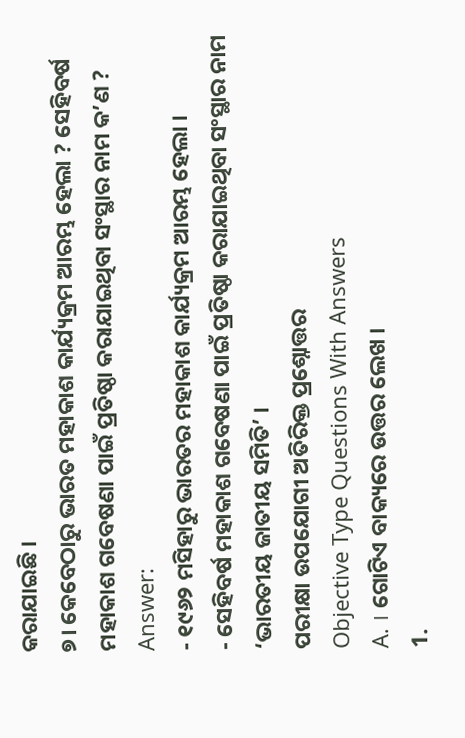କରାଯାଇଛି ।
୭। କେବେଠାରୁ ଭାରତ ମହାକାଶ କାର୍ଯ୍ୟକ୍ରମ ଆରମ୍ଭ ହେଲା ? ସେହିବର୍ଷ ମହାକାଶ ଗବେଷଣା ପାଇଁ ପ୍ରତିଷ୍ଠା କରାଯାଇଥିବା ସଂସ୍ଥାର ନାମ କ’ଣ ?
Answer:
- ୧୯୬୨ ମସିହାରୁ ଭାରତର ମହାକାଶ କାର୍ଯ୍ୟକ୍ରମ ଆରମ୍ଭ ହେଲା ।
- ସେହିବର୍ଷ ମହାକାଶ ଗବେଷଣା ପାଇଁ ପ୍ରତିଷ୍ଠା କରାଯାଇଥିବା ସଂସ୍ଥାର ନାମ ‘ଭାରତୀୟ ଜାତୀୟ ସମିତି’ ।
ପରୀକ୍ଷା ଉପଯୋଗୀ ଅତିରିକ୍ତ ପ୍ରଶ୍ନୋତ୍ତର
Objective Type Questions With Answers
A. । ଗୋଟିଏ ବାକ୍ୟରେ ଉତ୍ତର ଲେଖ ।
1.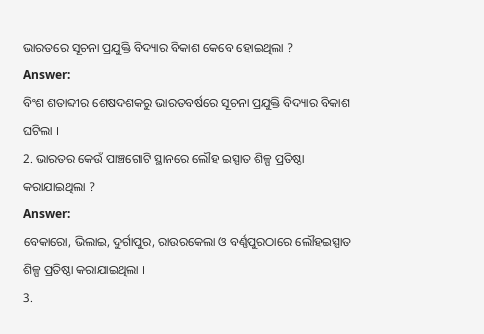ଭାରତରେ ସୂଚନା ପ୍ରଯୁକ୍ତି ବିଦ୍ୟାର ବିକାଶ କେବେ ହୋଇଥିଲା ?
Answer:
ବିଂଶ ଶତାବ୍ଦୀର ଶେଷଦଶକରୁ ଭାରତବର୍ଷରେ ସୂଚନା ପ୍ରଯୁକ୍ତି ବିଦ୍ୟାର ବିକାଶ ଘଟିଲା ।
2. ଭାରତର କେଉଁ ପାଞ୍ଚଗୋଟି ସ୍ଥାନରେ ଲୌହ ଇସ୍ପାତ ଶିଳ୍ପ ପ୍ରତିଷ୍ଠା କରାଯାଇଥିଲା ?
Answer:
ବେକାରୋ, ଭିଲାଇ, ଦୁର୍ଗାପୁର, ରାଉରକେଲା ଓ ବର୍ଣ୍ଣପୁରଠାରେ ଲୌହଇସ୍ପାତ ଶିଳ୍ପ ପ୍ରତିଷ୍ଠା କରାଯାଇଥିଲା ।
3.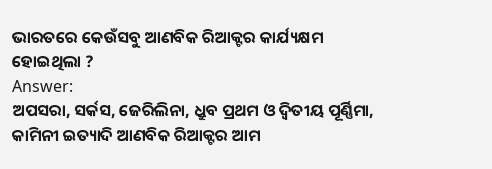ଭାରତରେ କେଉଁସବୁ ଆଣବିକ ରିଆକ୍ଟର କାର୍ଯ୍ୟକ୍ଷମ ହୋଇଥିଲା ?
Answer:
ଅପସରା, ସର୍କସ, ଜେରିଲିନା, ଧ୍ରୁବ ପ୍ରଥମ ଓ ଦ୍ୱିତୀୟ ପୂର୍ଣ୍ଣିମା, କାମିନୀ ଇତ୍ୟାଦି ଆଣବିକ ରିଆକ୍ଟର ଆମ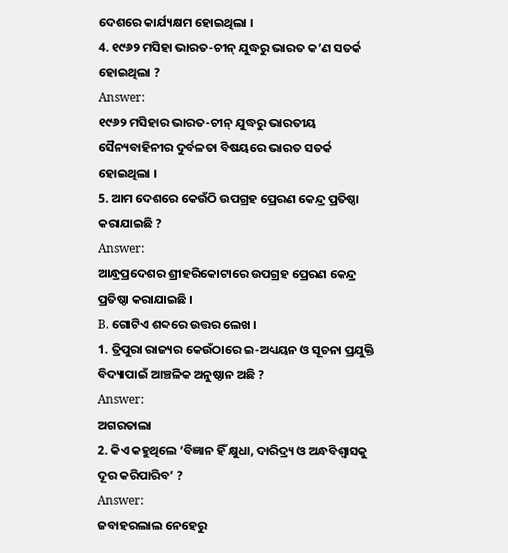ଦେଶରେ କାର୍ଯ୍ୟକ୍ଷମ ହୋଇଥିଲା ।
4. ୧୯୬୨ ମସିହା ଭାରତ-ଚୀନ୍ ଯୁଦ୍ଧରୁ ଭାରତ କ’ଣ ସତର୍କ ହୋଇଥିଲା ?
Answer:
୧୯୬୨ ମସିହାର ଭାରତ-ଚୀନ୍ ଯୁଦ୍ଧରୁ ଭାରତୀୟ ସୈନ୍ୟବାହିନୀର ଦୁର୍ବଳତା ବିଷୟରେ ଭାରତ ସତର୍କ ହୋଇଥିଲା ।
5. ଆମ ଦେଶରେ କେଉଁଠି ଉପଗ୍ରହ ପ୍ରେରଣ କେନ୍ଦ୍ର ପ୍ରତିଷ୍ଠା କରାଯାଇଛି ?
Answer:
ଆନ୍ଧ୍ରପ୍ରଦେଶର ଶ୍ରୀହରିକୋଟାରେ ଉପଗ୍ରହ ପ୍ରେରଣ କେନ୍ଦ୍ର ପ୍ରତିଷ୍ଠା କରାଯାଇଛି ।
B. ଗୋଟିଏ ଶବ୍ଦରେ ଉତ୍ତର ଲେଖ ।
1. ତ୍ରିପୁରା ରାଜ୍ୟର କେଉଁଠାରେ ଇ-ଅଧ୍ୟୟନ ଓ ସୂଚନା ପ୍ରଯୁକ୍ତି ବିଦ୍ୟାପାଇଁ ଆଞ୍ଚଳିକ ଅନୁଷ୍ଠାନ ଅଛି ?
Answer:
ଅଗରତାଲା
2. କିଏ କହୁଥିଲେ ‘ବିଜ୍ଞାନ ହିଁ କ୍ଷୁଧା, ଦାରିଦ୍ର୍ୟ ଓ ଅନ୍ଧବିଶ୍ୱାସକୁ ଦୂର କରିପାରିବ’ ?
Answer:
ଜବାହରଲାଲ ନେହେରୁ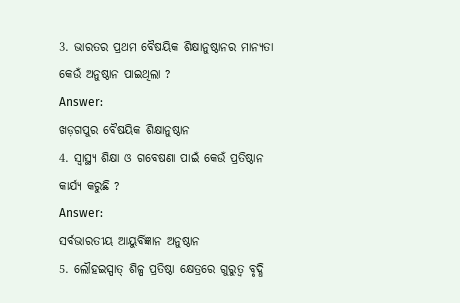3. ଭାରତର ପ୍ରଥମ ବୈଷୟିକ ଶିକ୍ଷାନୁଷ୍ଠାନର ମାନ୍ୟତା କେଉଁ ଅନୁଷ୍ଠାନ ପାଇଥିଲା ?
Answer:
ଖଡ଼ଗପୁର ବୈଷୟିକ ଶିକ୍ଷାନୁଷ୍ଠାନ
4. ସ୍ଵାସ୍ଥ୍ୟ ଶିକ୍ଷା ଓ ଗବେଷଣା ପାଇଁ କେଉଁ ପ୍ରତିଷ୍ଠାନ କାର୍ଯ୍ୟ କରୁଛି ?
Answer:
ସର୍ବଭାରତୀୟ ଆୟୁର୍ବିଜ୍ଞାନ ଅନୁଷ୍ଠାନ
5. ଲୌହଇସ୍ପାତ୍ ଶିଳ୍ପ ପ୍ରତିଷ୍ଠା କ୍ଷେତ୍ରରେ ଗୁରୁତ୍ଵ ବୃଦ୍ଧି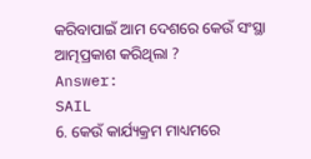କରିବାପାଇଁ ଆମ ଦେଶରେ କେଉଁ ସଂସ୍ଥା ଆତ୍ମପ୍ରକାଶ କରିଥିଲା ?
Answer:
SAIL
6. କେଉଁ କାର୍ଯ୍ୟକ୍ରମ ମାଧ୍ୟମରେ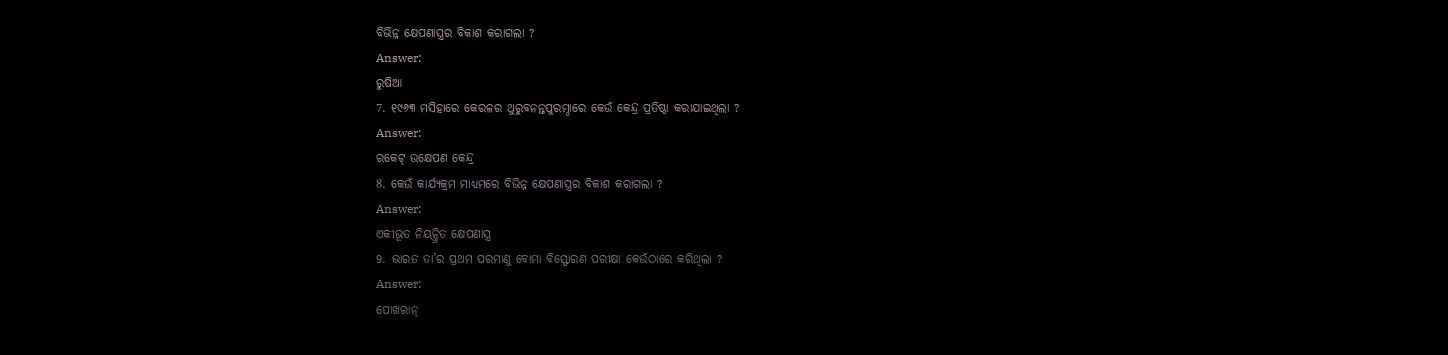ବିଭିନ୍ନ କ୍ଷେପଣାସ୍ତ୍ରର ବିକାଶ କରାଗଲା ?
Answer:
ରୁଷିଆ
7. ୧୯୬୩ ମସିହାରେ କେରଳର ଥୁରୁବନନ୍ତପୁରମ୍ଠାରେ କେଉଁ କେନ୍ଦ୍ର ପ୍ରତିଷ୍ଠା କରାଯାଇଥିଲା ?
Answer:
ରକେଟ୍ ଉକ୍ଷେପଣ କେନ୍ଦ୍ର
8. କେଉଁ କାର୍ଯ୍ୟକ୍ରମ ମାଧ୍ୟମରେ ବିଭିନ୍ନ କ୍ଷେପଣାସ୍ତ୍ରର ବିକାଶ କରାଗଲା ?
Answer:
ଏକୀଭୂତ ନିୟନ୍ତ୍ରିତ କ୍ଷେପଣାସ୍ତ୍ର
9. ଭାରତ ତା’ର ପ୍ରଥମ ପରମାଣୁ ବୋମା ବିସ୍ଫୋରଣ ପରୀକ୍ଷା କେଉଁଠାରେ କରିଥିଲା ?
Answer:
ପୋଖରାନ୍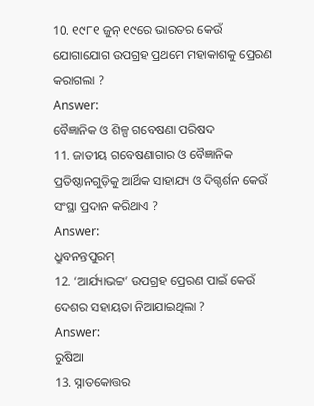10. ୧୯୮୧ ଜୁନ୍ ୧୯ରେ ଭାରତର କେଉଁ ଯୋଗାଯୋଗ ଉପଗ୍ରହ ପ୍ରଥମେ ମହାକାଶକୁ ପ୍ରେରଣ କରାଗଲା ?
Answer:
ବୈଜ୍ଞାନିକ ଓ ଶିଳ୍ପ ଗବେଷଣା ପରିଷଦ
11. ଜାତୀୟ ଗବେଷଣାଗାର ଓ ବୈଜ୍ଞାନିକ ପ୍ରତିଷ୍ଠାନଗୁଡ଼ିକୁ ଆର୍ଥିକ ସାହାଯ୍ୟ ଓ ଦିଗ୍ଦର୍ଶନ କେଉଁ ସଂସ୍ଥା ପ୍ରଦାନ କରିଥାଏ ?
Answer:
ଧ୍ରୁବନନ୍ତପୁରମ୍
12. ‘ଆର୍ଯ୍ୟାଭଟ୍ଟ’ ଉପଗ୍ରହ ପ୍ରେରଣ ପାଇଁ କେଉଁ ଦେଶର ସହାୟତା ନିଆଯାଇଥିଲା ?
Answer:
ରୁଷିଆ
13. ସ୍ନାତକୋତ୍ତର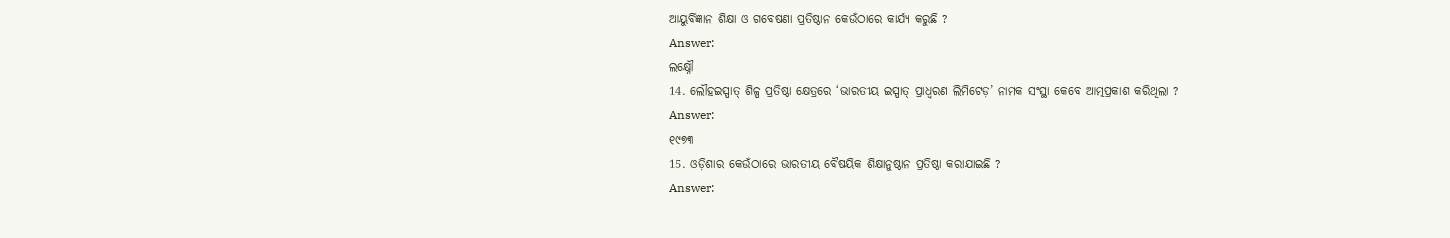ଆୟୁର୍ବିଜ୍ଞାନ ଶିକ୍ଷା ଓ ଗବେଷଣା ପ୍ରତିଷ୍ଠାନ କେଉଁଠାରେ କାର୍ଯ୍ୟ କରୁଛି ?
Answer:
ଲକ୍ଷ୍ନୌ
14. ଲୌହଇସ୍ପାତ୍ ଶିଳ୍ପ ପ୍ରତିଷ୍ଠା କ୍ଷେତ୍ରରେ ‘ଭାରତୀୟ ଇସ୍ପାତ୍ ପ୍ରାଧ୍ଵରଣ ଲିମିଟେଡ଼’ ନାମକ ସଂସ୍ଥା କେବେ ଆତ୍ମପ୍ରକାଶ କରିଥିଲା ?
Answer:
୧୯୭୩
15. ଓଡ଼ିଶାର କେଉଁଠାରେ ଭାରତୀୟ ବୈଷୟିକ ଶିକ୍ଷାନୁଷ୍ଠାନ ପ୍ରତିଷ୍ଠା କରାଯାଇଛି ?
Answer: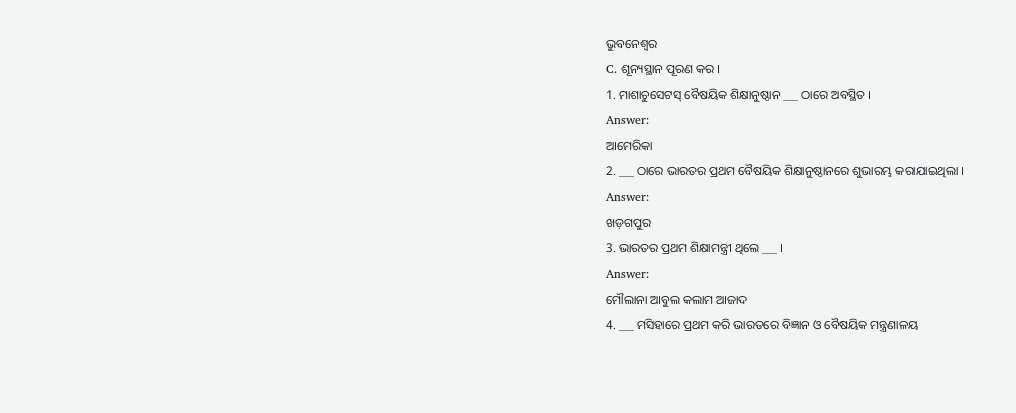ଭୁବନେଶ୍ଵର
C. ଶୂନ୍ୟସ୍ଥାନ ପୂରଣ କର ।
1. ମାଶାଚୁସେଟସ୍ ବୈଷୟିକ ଶିକ୍ଷାନୁଷ୍ଠାନ ___ ଠାରେ ଅବସ୍ଥିତ ।
Answer:
ଆମେରିକା
2. ___ ଠାରେ ଭାରତର ପ୍ରଥମ ବୈଷୟିକ ଶିକ୍ଷାନୁଷ୍ଠାନରେ ଶୁଭାରମ୍ଭ କରାଯାଇଥିଲା ।
Answer:
ଖଡ଼ଗପୁର
3. ଭାରତର ପ୍ରଥମ ଶିକ୍ଷାମନ୍ତ୍ରୀ ଥିଲେ ___ ।
Answer:
ମୌଲାନା ଆବୁଲ କଲାମ ଆଜାଦ
4. ___ ମସିହାରେ ପ୍ରଥମ କରି ଭାରତରେ ବିଜ୍ଞାନ ଓ ବୈଷୟିକ ମନ୍ତ୍ରଣାଳୟ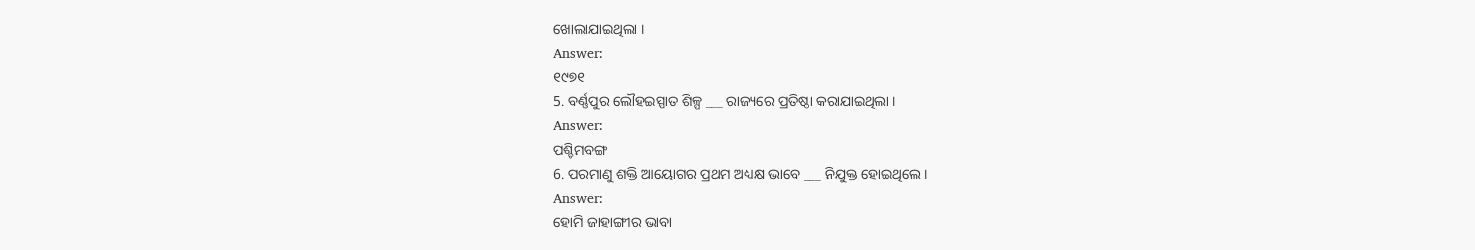ଖୋଲାଯାଇଥିଲା ।
Answer:
୧୯୭୧
5. ବର୍ଣ୍ଣପୁର ଲୌହଇସ୍ପାତ ଶିଳ୍ପ ___ ରାଜ୍ୟରେ ପ୍ରତିଷ୍ଠା କରାଯାଇଥିଲା ।
Answer:
ପଶ୍ଚିମବଙ୍ଗ
6. ପରମାଣୁ ଶକ୍ତି ଆୟୋଗର ପ୍ରଥମ ଅଧ୍ୟକ୍ଷ ଭାବେ ___ ନିଯୁକ୍ତ ହୋଇଥିଲେ ।
Answer:
ହୋମି ଜାହାଙ୍ଗୀର ଭାବା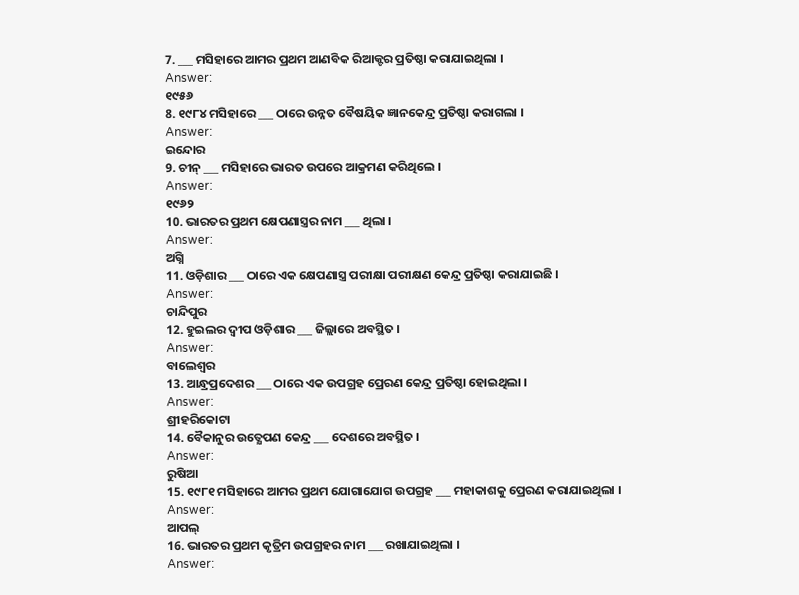7. ___ ମସିହାରେ ଆମର ପ୍ରଥମ ଆଣବିକ ରିଆକ୍ଟର ପ୍ରତିଷ୍ଠା କରାଯାଇଥିଲା ।
Answer:
୧୯୫୬
8. ୧୯୮୪ ମସିହାରେ ___ ଠାରେ ଉନ୍ନତ ବୈଷୟିକ ଜ୍ଞାନକେନ୍ଦ୍ର ପ୍ରତିଷ୍ଠା କରାଗଲା ।
Answer:
ଇନ୍ଦୋର
9. ଚୀନ୍ ___ ମସିହାରେ ଭାରତ ଉପରେ ଆକ୍ରମଣ କରିଥିଲେ ।
Answer:
୧୯୬୨
10. ଭାରତର ପ୍ରଥମ କ୍ଷେପଣାସ୍ତ୍ରର ନାମ ___ ଥିଲା ।
Answer:
ଅଗ୍ନି
11. ଓଡ଼ିଶାର ___ ଠାରେ ଏକ କ୍ଷେପଣାସ୍ତ୍ର ପରୀକ୍ଷା ପରୀକ୍ଷଣ କେନ୍ଦ୍ର ପ୍ରତିଷ୍ଠା କରାଯାଇଛି ।
Answer:
ଚାନ୍ଦିପୁର
12. ହୁଇଲର ଦ୍ବୀପ ଓଡ଼ିଶାର ___ ଜିଲ୍ଲାରେ ଅବସ୍ଥିତ ।
Answer:
ବାଲେଶ୍ଵର
13. ଆନ୍ଧ୍ରପ୍ରଦେଶର ___ ଠାରେ ଏକ ଉପଗ୍ରହ ପ୍ରେରଣ କେନ୍ଦ୍ର ପ୍ରତିଷ୍ଠା ହୋଇଥିଲା ।
Answer:
ଶ୍ରୀହରିକୋଟା
14. ବୈକାନୁର ଉତ୍କ୍ଷେପଣ କେନ୍ଦ୍ର ___ ଦେଶରେ ଅବସ୍ଥିତ ।
Answer:
ରୁଷିଆ
15. ୧୯୮୧ ମସିହାରେ ଆମର ପ୍ରଥମ ଯୋଗାଯୋଗ ଉପଗ୍ରହ ___ ମହାକାଶକୁ ପ୍ରେରଣ କରାଯାଇଥିଲା ।
Answer:
ଆପଲ୍
16. ଭାରତର ପ୍ରଥମ କୃତ୍ରିମ ଉପଗ୍ରହର ନାମ ___ ରଖାଯାଇଥିଲା ।
Answer: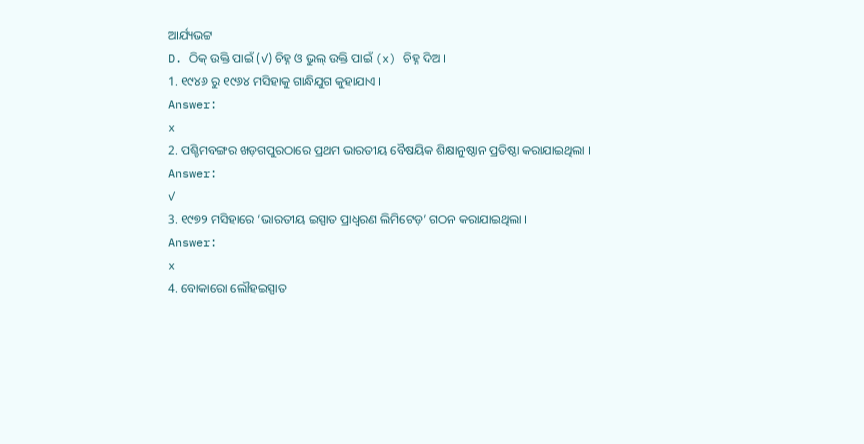ଆର୍ଯ୍ୟଭଟ୍ଟ
D. ଠିକ୍ ଉକ୍ତି ପାଇଁ (✓) ଚିହ୍ନ ଓ ଭୁଲ୍ ଉକ୍ତି ପାଇଁ (x) ଚିହ୍ନ ଦିଅ ।
1. ୧୯୪୬ ରୁ ୧୯୬୪ ମସିହାକୁ ଗାନ୍ଧିଯୁଗ କୁହାଯାଏ ।
Answer:
x
2. ପଶ୍ଚିମବଙ୍ଗର ଖଡ଼ଗପୁରଠାରେ ପ୍ରଥମ ଭାରତୀୟ ବୈଷୟିକ ଶିକ୍ଷାନୁଷ୍ଠାନ ପ୍ରତିଷ୍ଠା କରାଯାଇଥିଲା ।
Answer:
✓
3. ୧୯୭୨ ମସିହାରେ ‘ଭାରତୀୟ ଇସ୍ପାତ ପ୍ରାଧ୍ଵରଣ ଲିମିଟେଡ଼’ ଗଠନ କରାଯାଇଥିଲା ।
Answer:
x
4. ବୋକାରୋ ଲୌହଇସ୍ପାତ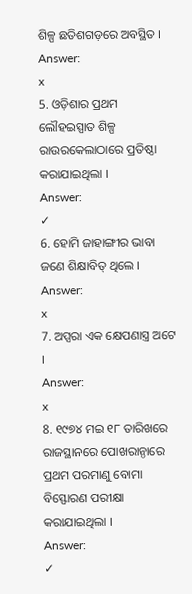ଶିଳ୍ପ ଛତିଶଗଡ଼ରେ ଅବସ୍ଥିତ ।
Answer:
x
5. ଓଡ଼ିଶାର ପ୍ରଥମ ଲୌହଇସ୍ପାତ ଶିଳ୍ପ ରାଉରକେଲାଠାରେ ପ୍ରତିଷ୍ଠା କରାଯାଇଥିଲା ।
Answer:
✓
6. ହୋମି ଜାହାଙ୍ଗୀର ଭାବା ଜଣେ ଶିକ୍ଷାବିତ୍ ଥିଲେ ।
Answer:
x
7. ଅପ୍ସରା ଏକ କ୍ଷେପଣାସ୍ତ୍ର ଅଟେ ।
Answer:
x
8. ୧୯୭୪ ମଇ ୧୮ ତାରିଖରେ ରାଜସ୍ଥାନରେ ପୋଖରାନ୍ଠାରେ ପ୍ରଥମ ପରମାଣୁ ବୋମା ବିସ୍ଫୋରଣ ପରୀକ୍ଷା କରାଯାଇଥିଲା ।
Answer:
✓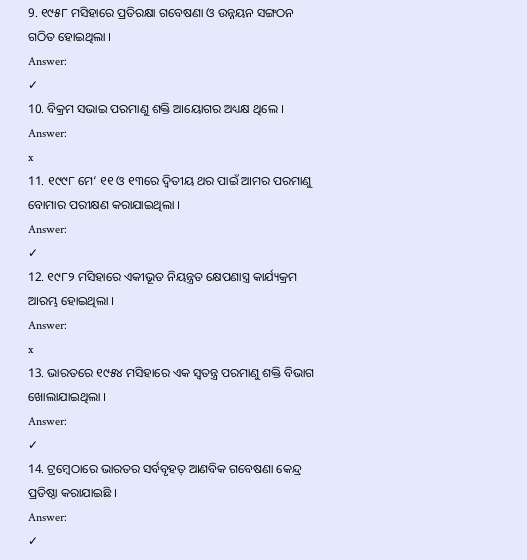9. ୧୯୫୮ ମସିହାରେ ପ୍ରତିରକ୍ଷା ଗବେଷଣା ଓ ଉନ୍ନୟନ ସଙ୍ଗଠନ ଗଠିତ ହୋଇଥିଲା ।
Answer:
✓
10. ବିକ୍ରମ ସଭାଇ ପରମାଣୁ ଶକ୍ତି ଆୟୋଗର ଅଧ୍ୟକ୍ଷ ଥିଲେ ।
Answer:
x
11. ୧୯୯୮ ମେ’ ୧୧ ଓ ୧୩ରେ ଦ୍ବିତୀୟ ଥର ପାଇଁ ଆମର ପରମାଣୁ ବୋମାର ପରୀକ୍ଷଣ କରାଯାଇଥିଲା ।
Answer:
✓
12. ୧୯୮୨ ମସିହାରେ ଏକୀଭୂତ ନିୟନ୍ତ୍ରତ କ୍ଷେପଣାସ୍ତ୍ର କାର୍ଯ୍ୟକ୍ରମ ଆରମ୍ଭ ହୋଇଥିଲା ।
Answer:
x
13. ଭାରତରେ ୧୯୫୪ ମସିହାରେ ଏକ ସ୍ବତନ୍ତ୍ର ପରମାଣୁ ଶକ୍ତି ବିଭାଗ ଖୋଲାଯାଇଥିଲା ।
Answer:
✓
14. ଟ୍ରମ୍ବେଠାରେ ଭାରତର ସର୍ବବୃହତ୍ ଆଣବିକ ଗବେଷଣା କେନ୍ଦ୍ର ପ୍ରତିଷ୍ଠା କରାଯାଇଛି ।
Answer:
✓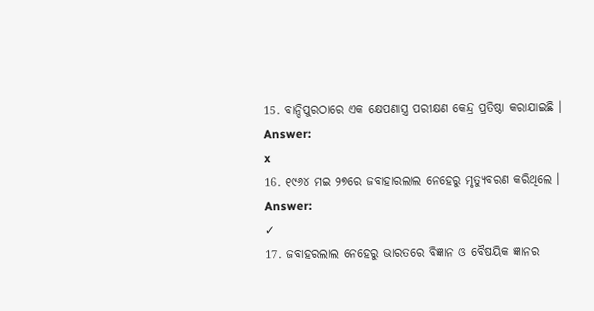15. ବାନ୍ଦିପୁରଠାରେ ଏକ କ୍ଷେପଣାସ୍ତ୍ର ପରୀକ୍ଷଣ କେନ୍ଦ୍ର ପ୍ରତିଷ୍ଠା କରାଯାଇଛି ।
Answer:
x
16. ୧୯୬୪ ମଇ ୨୭ରେ ଜବାହାରଲାଲ ନେହେରୁ ମୃତ୍ୟୁବରଣ କରିଥିଲେ ।
Answer:
✓
17. ଜବାହରଲାଲ ନେହେରୁ ଭାରତରେ ବିଜ୍ଞାନ ଓ ବୈଷୟିକ ଜ୍ଞାନର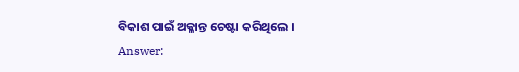ବିକାଶ ପାଇଁ ଅକ୍ଳାନ୍ତ ଚେଷ୍ଟା କରିଥିଲେ ।
Answer: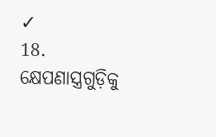✓
18. କ୍ଷେପଣାସ୍ତ୍ରଗୁଡ଼ିକୁ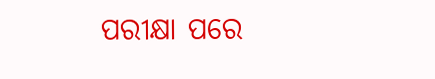ପରୀକ୍ଷା ପରେ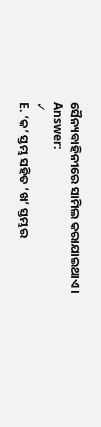ସୈନ୍ୟବାହିନୀରେ ସାମିଲ କରାଯାଇଥାଏ ।
Answer:
✓
E. ‘କ’ ସ୍ତମ୍ଭ ସହିତ ‘ଖ’ ସ୍ତମ୍ଭର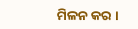ମିଳନ କର ।